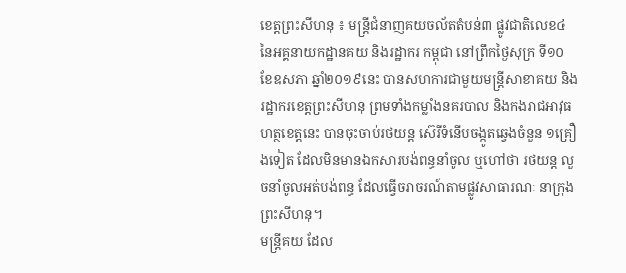ខេត្តព្រះសីហនុ ៖ មន្ត្រីជំនាញគយចល័តតំបន់៣ ផ្លូវជាតិលេខ៤ នៃអគ្គនាយកដ្ឋានគយ និងរដ្ឋាករ កម្ពុជា នៅព្រឹកថ្ងៃសុក្រ ទី១០ ខែឧសភា ឆ្នាំ២០១៩នេះ បានសហការជាមួយមន្ត្រីសាខាគយ និង រដ្ឋាករខេត្តព្រះសីហនុ ព្រមទាំងកម្លាំងនគរបាល និងកងរាជអាវុធហត្ថខេត្តនេះ បានចុះចាប់រថយន្ត ស៊េរីទំនើបចង្កូតឆ្វេងចំនួន ១គ្រឿងទៀត ដែលមិនមានឯកសារបង់ពន្ធនាំចូល ឬហៅថា រថយន្ត លួចនាំចូលអត់បង់ពន្ធ ដែលធ្វើចរាចរណ៍តាមផ្លូវសាធារណៈ នាក្រុងព្រះសីហនុ។
មន្ត្រីគយ ដែល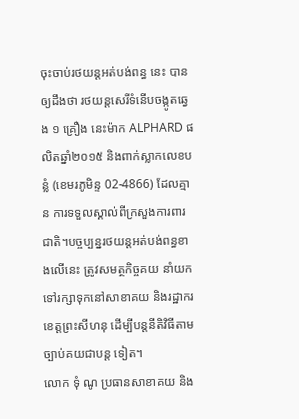ចុះចាប់រថយន្តអត់បង់ពន្ធ នេះ បានឲ្យដឹងថា រថយន្តសេរីទំនើបចង្កូតឆ្វេង ១ គ្រឿង នេះម៉ាក ALPHARD ផលិតឆ្នាំ២០១៥ និងពាក់ស្លាកលេខបន្លំ (ខេមរភូមិន្ទ 02-4866) ដែលគ្មាន ការទទួលស្គាល់ពីក្រសួងការពារជាតិ។បច្ចប្បន្នរថយន្តអត់បង់ពន្ធខាងលើនេះ ត្រូវសមត្ថកិច្ចគយ នាំយកទៅរក្សាទុកនៅសាខាគយ និងរដ្ឋាករខេត្តព្រះសីហនុ ដើម្បីបន្តនីតិវិធីតាមច្បាប់គយជាបន្ត ទៀត។
លោក ទុំ ណូ ប្រធានសាខាគយ និង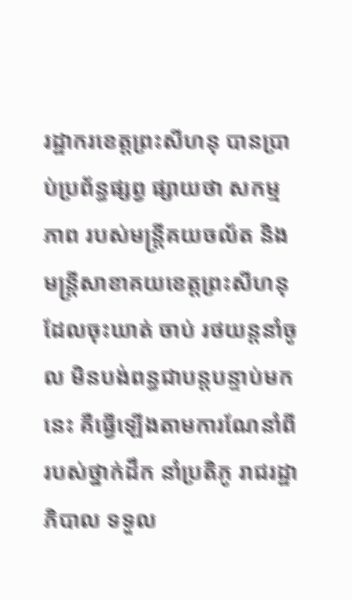រដ្ឋាករខេត្តព្រះសីហនុ បានប្រាប់ប្រព័ន្ធផ្សព្វ ផ្សាយថា សកម្ម ភាព របស់មន្ត្រីគយចល័ត និងមន្ត្រីសាខាគយខេត្តព្រះសីហនុ ដែលចុះឃាត់ ចាប់ រថយន្តនាំចូល មិនបង់ពន្ធជាបន្តបន្ទាប់មកនេះ គឺធ្វើឡើងតាមការណែនាំពី របស់ថ្នាក់ដឹក នាំប្រតិភូ រាជរដ្ឋាភិបាល ទទួល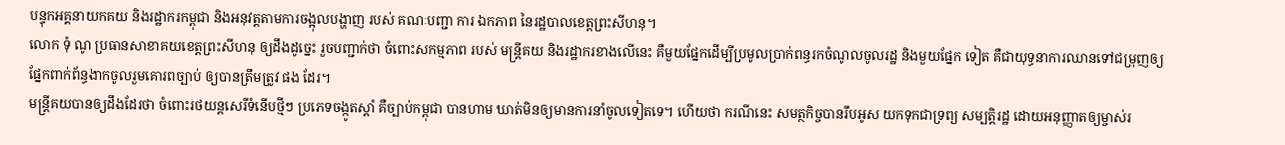បន្ទុកអគ្គនាយកគយ និងរដ្ឋាករកម្ពុជា និងអនុវត្តតាមការចង្អុលបង្ហាញ របស់ គណៈបញ្ជា ការ ឯកភាព នៃរដ្ឋបាលខេត្តព្រះសីហនុ។
លោក ទុំ ណូ ប្រធានសាខាគយខេត្តព្រះសីហនុ ឲ្យដឹងដូច្នេះ រួចបញ្ជាក់ថា ចំពោះសកម្មភាព របស់ មន្ត្រីគយ និងរដ្ឋាករខាងលើនេះ គឺមួយផ្នែកដើម្បីប្រមូលប្រាក់ពន្ធរកចំណូលចូលរដ្ឋ និងមួយផ្នែក ទៀត គឺជាយុទ្ធនាការឈានទៅជម្រុញឲ្យផ្នែកពាក់ព័ន្ធងាកចូលរួមគោរពច្បាប់ ឲ្យបានត្រឹមត្រូវ ផង ដែរ។
មន្ត្រីគយបានឲ្យដឹងដែរថា ចំពោះរថយន្តសេរីទំនើបថ្មីៗ ប្រភេទចង្កូតស្តាំ គឺច្បាប់កម្ពុជា បានហាម ឃាត់មិនឲ្យមានការនាំចូលទៀតទេ។ ហើយថា ករណីនេះ សមត្ថកិច្ចបានរឹបអូស យកទុកជាទ្រព្យ សម្បត្តិរដ្ឋ ដោយអនុញ្ញាតឲ្យម្ចាស់រ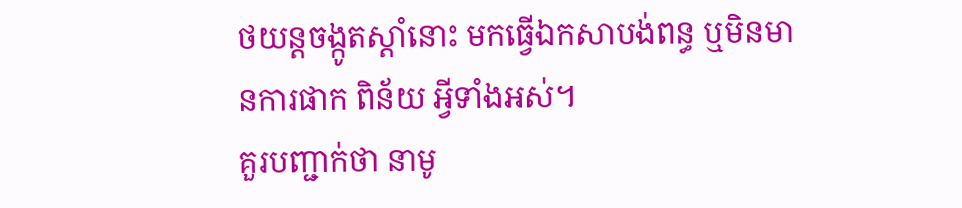ថយន្តចង្កូតស្តាំនោះ មកធ្វើឯកសាបង់ពន្ធ ឬមិនមានការផាក ពិន័យ អ្វីទាំងអស់។
គួរបញ្ជាក់ថា នាមូ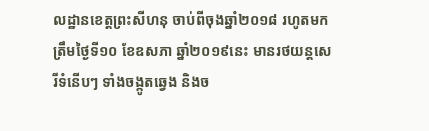លដ្ឋានខេត្តព្រះសីហនុ ចាប់ពីចុងឆ្នាំ២០១៨ រហូតមកត្រឹមថ្ងៃទី១០ ខែឧសភា ឆ្នាំ២០១៩នេះ មានរថយន្តសេរីទំនើបៗ ទាំងចង្កូតឆ្វេង និងច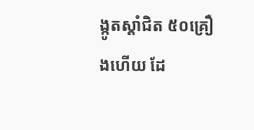ង្កូតស្តាំជិត ៥០គ្រឿងហើយ ដែ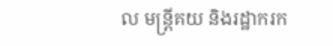ល មន្ត្រីគយ និងរដ្ឋាករក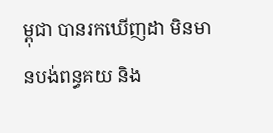ម្ពុជា បានរកឃើញដា មិនមានបង់ពន្ធគយ និង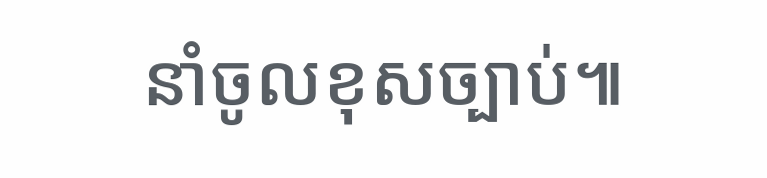នាំចូលខុសច្បាប់៕